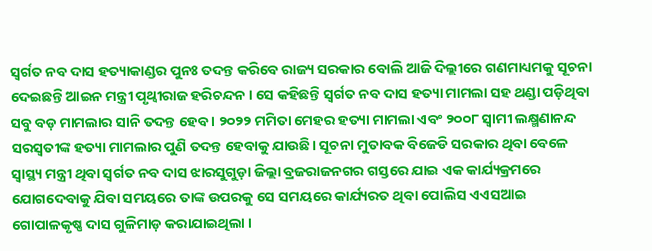ସ୍ୱର୍ଗତ ନବ ଦାସ ହତ୍ୟାକାଣ୍ଡର ପୁନଃ ତଦନ୍ତ କରିବେ ରାଜ୍ୟ ସରକାର ବୋଲି ଆଜି ଦିଲ୍ଲୀରେ ଗଣମାଧ୍ୟମକୁ ସୂଚନା ଦେଇଛନ୍ତି ଆଇନ ମନ୍ତ୍ରୀ ପୃଥ୍ୱୀରାଜ ହରିଚନ୍ଦନ । ସେ କହିଛନ୍ତି ସ୍ୱର୍ଗତ ନବ ଦାସ ହତ୍ୟା ମାମଲା ସହ ଥଣ୍ଡା ପଡ଼ିଥିବା ସବୁ ବଡ଼ ମାମଲାର ସାନି ତଦନ୍ତ ହେବ । ୨୦୨୨ ମମିତା ମେହର ହତ୍ୟା ମାମଲା ଏବଂ ୨୦୦୮ ସ୍ବାମୀ ଲକ୍ଷ୍ମଣାନନ୍ଦ ସରସ୍ବତୀଙ୍କ ହତ୍ୟା ମାମଲାର ପୁଣି ତଦନ୍ତ ହେବାକୁ ଯାଉଛି। ସୂଚନା ମୁତାବକ ବିଜେଡି ସରକାର ଥିବା ବେଳେ ସ୍ୱାସ୍ଥ୍ୟ ମନ୍ତ୍ରୀ ଥିବା ସ୍ୱର୍ଗତ ନବ ଦାସ ଝାରସୁଗୁଡ଼ା ଜିଲ୍ଲା ବ୍ରଜରାଜନଗର ଗସ୍ତରେ ଯାଇ ଏକ କାର୍ଯ୍ୟକ୍ରମରେ ଯୋଗଦେବାକୁ ଯିବା ସମୟରେ ତାଙ୍କ ଉପରକୁ ସେ ସମୟରେ କାର୍ଯ୍ୟରତ ଥିବା ପୋଲିସ ଏଏସଆଇ ଗୋପାଳକୃଷ୍ଣ ଦାସ ଗୁଳିମାଡ଼ କରାଯାଇଥିଲା ।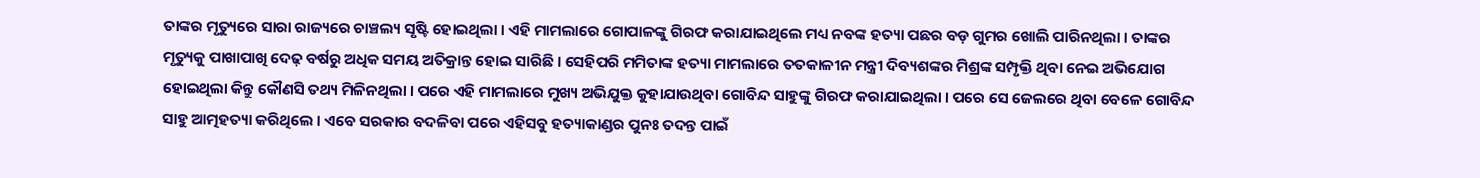ତାଙ୍କର ମୃତ୍ୟୁରେ ସାରା ରାଜ୍ୟରେ ଚାଞ୍ଚଲ୍ୟ ସୃଷ୍ଟି ହୋଇଥିଲା । ଏହି ମାମଲାରେ ଗୋପାଳଙ୍କୁ ଗିରଫ କରାଯାଇଥିଲେ ମଧ୍ୟ ନବଙ୍କ ହତ୍ୟା ପଛର ବଡ଼ ଗୁମର ଖୋଲି ପାରିନଥିଲା । ତାଙ୍କର ମୃତ୍ୟୁକୁ ପାଖାପାଖି ଦେଢ଼ ବର୍ଷରୁ ଅଧିକ ସମୟ ଅତିକ୍ରାନ୍ତ ହୋଇ ସାରିଛି । ସେହିପରି ମମିତାଙ୍କ ହତ୍ୟା ମାମଲାରେ ତତକାଳୀନ ମନ୍ତ୍ରୀ ଦିବ୍ୟଶଙ୍କର ମିଶ୍ରଙ୍କ ସମ୍ପୃକ୍ତି ଥିବା ନେଇ ଅଭିଯୋଗ ହୋଇଥିଲା କିନ୍ତୁ କୌଣସି ତଥ୍ୟ ମିଳିନଥିଲା । ପରେ ଏହି ମାମଲାରେ ମୁଖ୍ୟ ଅଭିଯୁକ୍ତ କୁହାଯାଉଥିବା ଗୋବିନ୍ଦ ସାହୁଙ୍କୁ ଗିରଫ କରାଯାଇଥିଲା । ପରେ ସେ ଜେଲରେ ଥିବା ବେଳେ ଗୋବିନ୍ଦ ସାହୁ ଆତ୍ମହତ୍ୟା କରିଥିଲେ । ଏବେ ସରକାର ବଦଳିବା ପରେ ଏହିସବୁ ହତ୍ୟାକାଣ୍ଡର ପୁନଃ ତଦନ୍ତ ପାଇଁ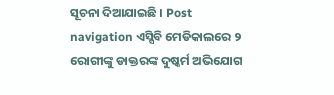ସୂଚନା ଦିଆଯାଇଛି । Post navigation ଏସ୍ସିବି ମେଡିକାଲରେ ୨ ରୋଗୀଙ୍କୁ ଡାକ୍ତରଙ୍କ ଦୁଷ୍କର୍ମ ଅଭିଯୋଗ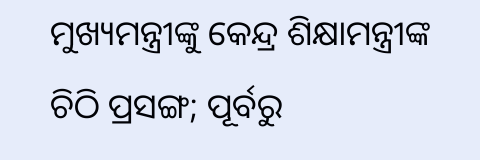ମୁଖ୍ୟମନ୍ତ୍ରୀଙ୍କୁ କେନ୍ଦ୍ର ଶିକ୍ଷାମନ୍ତ୍ରୀଙ୍କ ଚିଠି ପ୍ରସଙ୍ଗ; ପୂର୍ବରୁ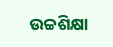ଉଚ୍ଚଶିକ୍ଷା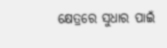କ୍ଷେତ୍ରରେ ସୁଧାର ପାଇଁ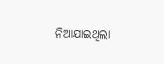ନିଆଯାଇଥିଲା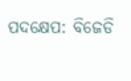ପଦକ୍ଷେପ: ବିଜେଡି